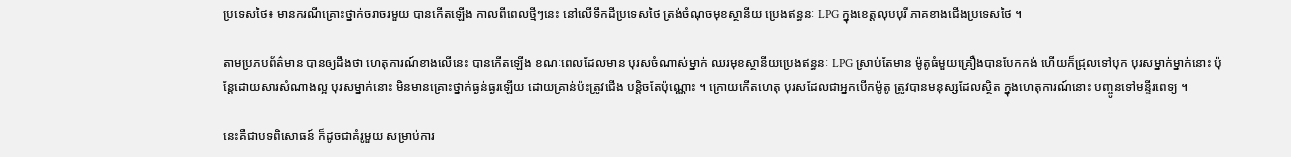ប្រទេសថៃ៖ មានករណីគ្រោះថ្នាក់ចរាចរមួយ បានកើតឡើង កាលពីពេលថ្មីៗនេះ នៅលើទឹកដីប្រទេសថៃ ត្រង់ចំណុចមុខស្ថានីយ ប្រេងឥន្ធនៈ LPG ក្នុងខេត្តលុបបុរី ភាគខាងជើងប្រទេសថៃ ។

តាមប្រភបព័ត៌មាន បានឲ្យដឹងថា ហេតុការណ៍ខាងលើនេះ បានកើតឡើង ខណៈពេលដែលមាន បុរសចំណាស់ម្នាក់ ឈរមុខស្ថានីយប្រេងឥន្ធនៈ LPG ស្រាប់តែមាន ម៉ូតូធំមួយគ្រឿងបានបែកកង់ ហើយក៏ជ្រុលទៅបុក បុរសម្នាក់ម្នាក់នោះ ប៉ុន្តែដោយសារសំណាងល្អ បុរសម្នាក់នោះ មិនមានគ្រោះថ្នាក់ធ្ងន់ធ្ងរឡើយ ដោយគ្រាន់ប៉ះត្រូវជើង បន្តិចតែប៉ុណ្ណោះ ។ ក្រោយកើតហេតុ បុរសដែលជាអ្នកបើកម៉ូតូ ត្រូវបានមនុស្សដែលស្ថិត ក្នុងហេតុការណ៍នោះ បញ្ចូនទៅមន្ទីរពេទ្យ ។

នេះគឺជាបទពិសោធន៍ ក៏ដូចជាគំរូមួយ សម្រាប់ការ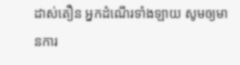ដាស់តឿន អ្នកដំណើរទាំងឡាយ សូមឲ្យមានការ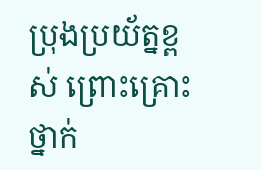ប្រុងប្រយ័ត្នខ្ពស់ ព្រោះគ្រោះថ្នាក់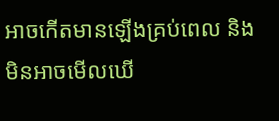អាចកើតមានឡើងគ្រប់ពេល និងមិនអាចមើលឃើ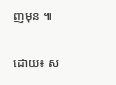ញមុន ៕

ដោយ៖ ស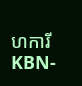ហការី KBN-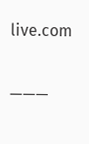live.com

———